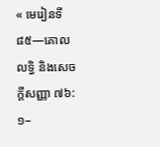« មេរៀនទី ៨៥—គោលលទ្ធិ និងសេចក្តីសញ្ញា ៧៦:១–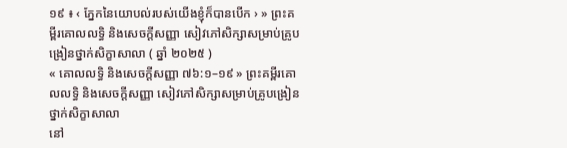១៩ ៖ ‹ ភ្នែកនៃយោបល់របស់យើងខ្ញុំក៏បានបើក › » ព្រះគម្ពីរគោលលទ្ធិ និងសេចក្ដីសញ្ញា សៀវភៅសិក្សាសម្រាប់គ្រូបង្រៀនថ្នាក់សិក្ខាសាលា ( ឆ្នាំ ២០២៥ )
« គោលលទ្ធិ និងសេចក្តីសញ្ញា ៧៦:១–១៩ » ព្រះគម្ពីរគោលលទ្ធិ និងសេចក្ដីសញ្ញា សៀវភៅសិក្សាសម្រាប់គ្រូបង្រៀនថ្នាក់សិក្ខាសាលា
នៅ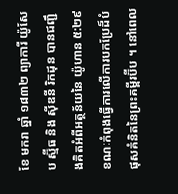ខែ មករា ឆ្នាំ ១៨៣២ ព្យាការី យ៉ូសែប ស្ម៊ីធ និង ស៊ីឌនី រិកដុន បានជញ្ជឹងគិតអំពីអត្ថន័យនៃ យ៉ូហាន ៥:២៩ ខណៈកំពុងធ្វើការលើការបកប្រែដ៏បំផុសគំនិតនៃព្រះគម្ពីរប៊ីប ។ នៅពេល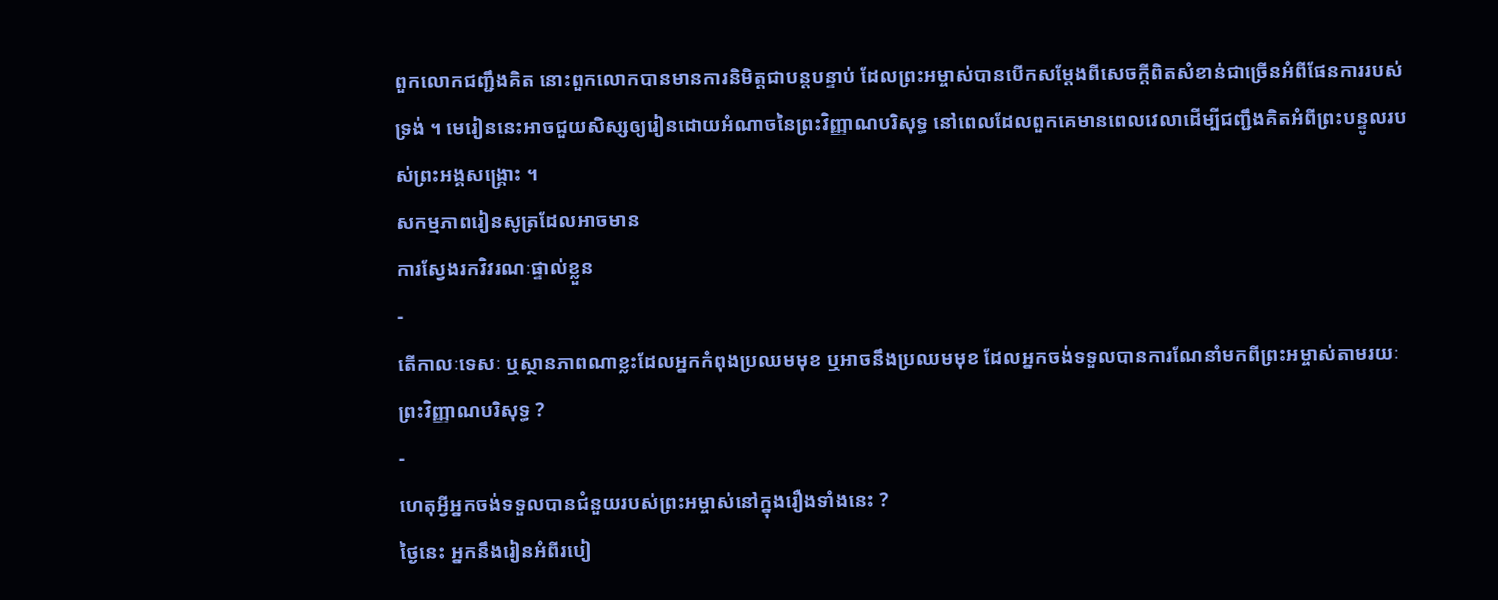ពួកលោកជញ្ជឹងគិត នោះពួកលោកបានមានការនិមិត្តជាបន្តបន្ទាប់ ដែលព្រះអម្ចាស់បានបើកសម្ដែងពីសេចក្ដីពិតសំខាន់ជាច្រើនអំពីផែនការរបស់ទ្រង់ ។ មេរៀននេះអាចជួយសិស្សឲ្យរៀនដោយអំណាចនៃព្រះវិញ្ញាណបរិសុទ្ធ នៅពេលដែលពួកគេមានពេលវេលាដើម្បីជញ្ជឹងគិតអំពីព្រះបន្ទូលរបស់ព្រះអង្គសង្គ្រោះ ។
សកម្មភាពរៀនសូត្រដែលអាចមាន
ការស្វែងរកវិវរណៈផ្ទាល់ខ្លួន
-
តើកាលៈទេសៈ ឬស្ថានភាពណាខ្លះដែលអ្នកកំពុងប្រឈមមុខ ឬអាចនឹងប្រឈមមុខ ដែលអ្នកចង់ទទួលបានការណែនាំមកពីព្រះអម្ចាស់តាមរយៈព្រះវិញ្ញាណបរិសុទ្ធ ?
-
ហេតុអ្វីអ្នកចង់ទទួលបានជំនួយរបស់ព្រះអម្ចាស់នៅក្នុងរឿងទាំងនេះ ?
ថ្ងៃនេះ អ្នកនឹងរៀនអំពីរបៀ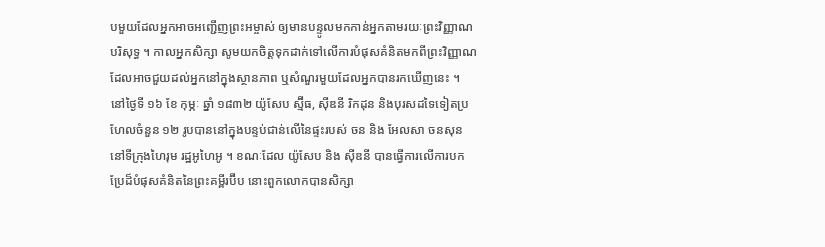បមួយដែលអ្នកអាចអញ្ជើញព្រះអម្ចាស់ ឲ្យមានបន្ទូលមកកាន់អ្នកតាមរយៈព្រះវិញ្ញាណបរិសុទ្ធ ។ កាលអ្នកសិក្សា សូមយកចិត្តទុកដាក់ទៅលើការបំផុសគំនិតមកពីព្រះវិញ្ញាណ ដែលអាចជួយដល់អ្នកនៅក្នុងស្ថានភាព ឬសំណួរមួយដែលអ្នកបានរកឃើញនេះ ។
នៅថ្ងៃទី ១៦ ខែ កុម្ភៈ ឆ្នាំ ១៨៣២ យ៉ូសែប ស្ម៊ីធ, ស៊ីឌនី រិកដុន និងបុរសដទៃទៀតប្រហែលចំនួន ១២ រូបបាននៅក្នុងបន្ទប់ជាន់លើនៃផ្ទះរបស់ ចន និង អែលសា ចនសុន នៅទីក្រុងហៃរុម រដ្ឋអូហៃអូ ។ ខណៈដែល យ៉ូសែប និង ស៊ីឌនី បានធ្វើការលើការបកប្រែដ៏បំផុសគំនិតនៃព្រះគម្ពីរប៊ីប នោះពួកលោកបានសិក្សា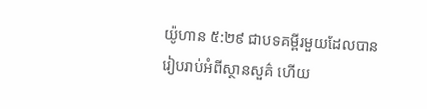យ៉ូហាន ៥:២៩ ជាបទគម្ពីរមួយដែលបានរៀបរាប់អំពីស្ថានសួគ៌ ហើយ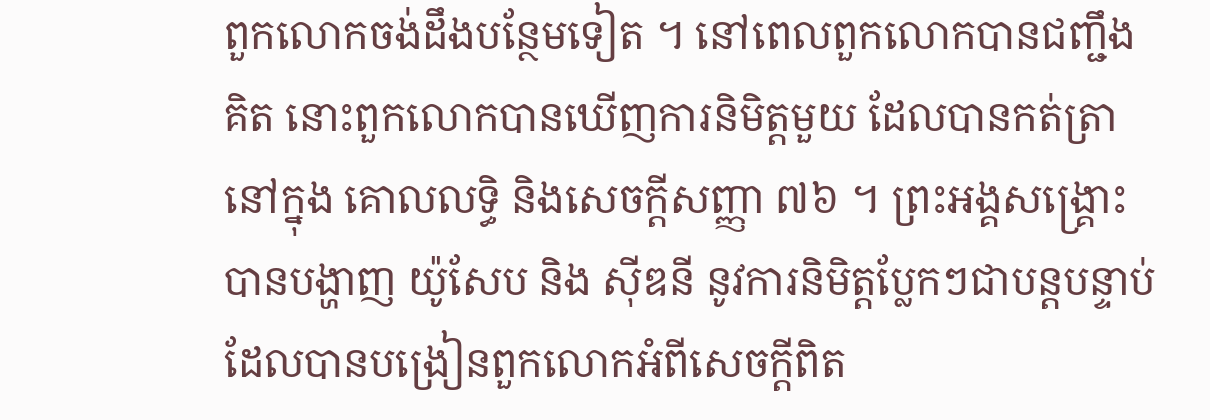ពួកលោកចង់ដឹងបន្ថែមទៀត ។ នៅពេលពួកលោកបានជញ្ជឹងគិត នោះពួកលោកបានឃើញការនិមិត្តមួយ ដែលបានកត់ត្រានៅក្នុង គោលលទ្ធិ និងសេចក្តីសញ្ញា ៧៦ ។ ព្រះអង្គសង្គ្រោះបានបង្ហាញ យ៉ូសែប និង ស៊ីឌនី នូវការនិមិត្តប្លែកៗជាបន្តបន្ទាប់ ដែលបានបង្រៀនពួកលោកអំពីសេចក្ដីពិត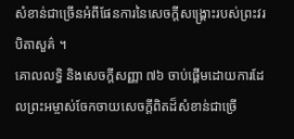សំខាន់ជាច្រើនអំពីផែនការនៃសេចក្ដីសង្គ្រោះរបស់ព្រះវរបិតាសួគ៌ ។
គោលលទ្ធិ និងសេចក្តីសញ្ញា ៧៦ ចាប់ផ្ដើមដោយការដែលព្រះអម្ចាស់ចែកចាយសេចក្ដីពិតដ៏សំខាន់ជាច្រើ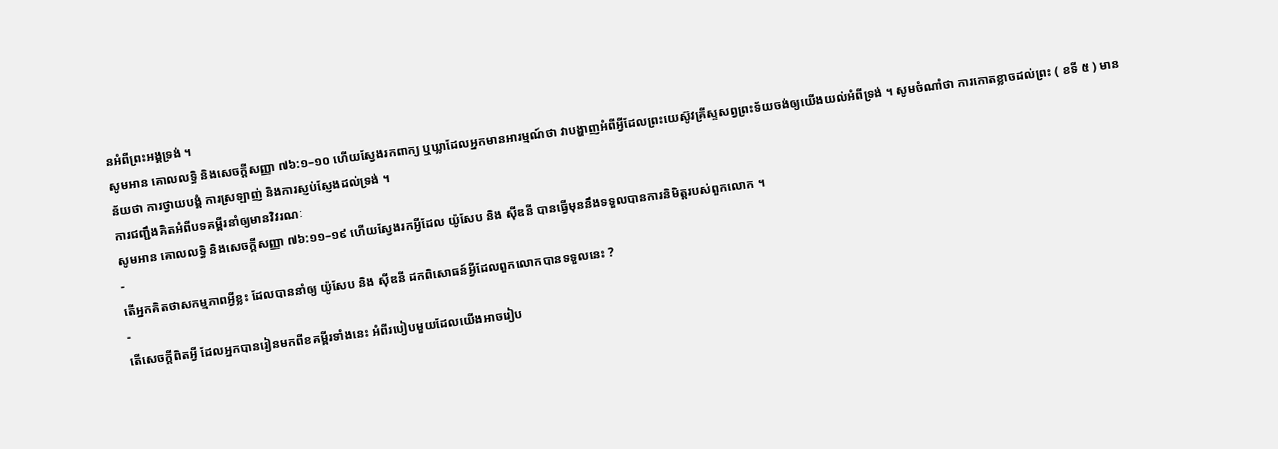នអំពីព្រះអង្គទ្រង់ ។
សូមអាន គោលលទ្ធិ និងសេចក្ដីសញ្ញា ៧៦:១–១០ ហើយស្វែងរកពាក្យ ឬឃ្លាដែលអ្នកមានអារម្មណ៍ថា វាបង្ហាញអំពីអ្វីដែលព្រះយេស៊ូវគ្រីស្ទសព្វព្រះទ័យចង់ឲ្យយើងយល់អំពីទ្រង់ ។ សូមចំណាំថា ការកោតខ្លាចដល់ព្រះ ( ខទី ៥ ) មានន័យថា ការថ្វាយបង្គំ ការស្រឡាញ់ និងការស្ញប់ស្ញែងដល់ទ្រង់ ។
ការជញ្ជឹងគិតអំពីបទគម្ពីរនាំឲ្យមានវិវរណៈ
សូមអាន គោលលទ្ធិ និងសេចក្ដីសញ្ញា ៧៦:១១–១៩ ហើយស្វែងរកអ្វីដែល យ៉ូសែប និង ស៊ីឌនី បានធ្វើមុននឹងទទួលបានការនិមិត្តរបស់ពួកលោក ។
-
តើអ្នកគិតថាសកម្មភាពអ្វីខ្លះ ដែលបាននាំឲ្យ យ៉ូសែប និង ស៊ីឌនី ដកពិសោធន៍អ្វីដែលពួកលោកបានទទួលនេះ ?
-
តើសេចក្ដីពិតអ្វី ដែលអ្នកបានរៀនមកពីខគម្ពីរទាំងនេះ អំពីរបៀបមួយដែលយើងអាចរៀប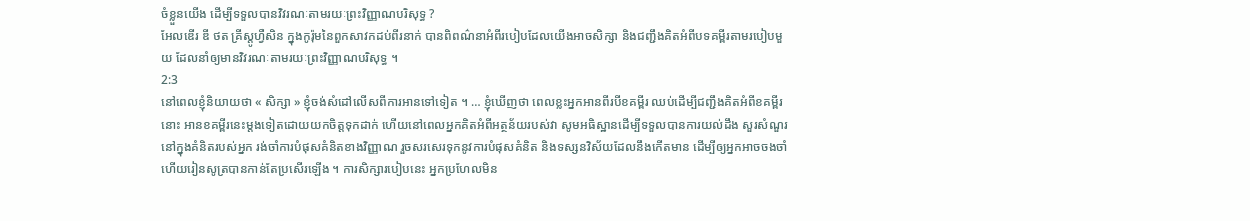ចំខ្លួនយើង ដើម្បីទទួលបានវិវរណៈតាមរយៈព្រះវិញ្ញាណបរិសុទ្ធ ?
អែលឌើរ ឌី ថត គ្រីស្តូហ្វឺសិន ក្នុងកូរ៉ុមនៃពួកសាវកដប់ពីរនាក់ បានពិពណ៌នាអំពីរបៀបដែលយើងអាចសិក្សា និងជញ្ជឹងគិតអំពីបទគម្ពីរតាមរបៀបមួយ ដែលនាំឲ្យមានវិវរណៈតាមរយៈព្រះវិញ្ញាណបរិសុទ្ធ ។
2:3
នៅពេលខ្ញុំនិយាយថា « សិក្សា » ខ្ញុំចង់សំដៅលើសពីការអានទៅទៀត ។ … ខ្ញុំឃើញថា ពេលខ្លះអ្នកអានពីរបីខគម្ពីរ ឈប់ដើម្បីជញ្ជឹងគិតអំពីខគម្ពីរនោះ អានខគម្ពីរនេះម្តងទៀតដោយយកចិត្តទុកដាក់ ហើយនៅពេលអ្នកគិតអំពីអត្ថន័យរបស់វា សូមអធិស្ឋានដើម្បីទទួលបានការយល់ដឹង សួរសំណួរនៅក្នុងគំនិតរបស់អ្នក រង់ចាំការបំផុសគំនិតខាងវិញ្ញាណ រួចសរសេរទុកនូវការបំផុសគំនិត និងទស្សនវិស័យដែលនឹងកើតមាន ដើម្បីឲ្យអ្នកអាចចងចាំ ហើយរៀនសូត្របានកាន់តែប្រសើរឡើង ។ ការសិក្សារបៀបនេះ អ្នកប្រហែលមិន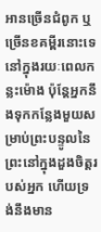អានច្រើនជំពូក ឬច្រើនខគម្ពីរនោះទេនៅក្នុងរយៈពេលកន្លះម៉ោង ប៉ុន្ដែអ្នកនឹងទុកកន្លែងមួយសម្រាប់ព្រះបន្ទូលនៃព្រះនៅក្នុងដួងចិត្តរបស់អ្នក ហើយទ្រង់នឹងមាន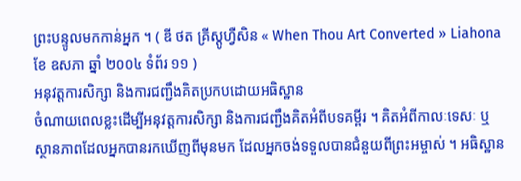ព្រះបន្ទូលមកកាន់អ្នក ។ ( ឌី ថត គ្រីស្តូហ្វឺសិន « When Thou Art Converted » Liahona ខែ ឧសភា ឆ្នាំ ២០០៤ ទំព័រ ១១ )
អនុវត្តការសិក្សា និងការជញ្ជឹងគិតប្រកបដោយអធិស្ឋាន
ចំណាយពេលខ្លះដើម្បីអនុវត្តការសិក្សា និងការជញ្ជឹងគិតអំពីបទគម្ពីរ ។ គិតអំពីកាលៈទេសៈ ឬស្ថានភាពដែលអ្នកបានរកឃើញពីមុនមក ដែលអ្នកចង់ទទួលបានជំនួយពីព្រះអម្ចាស់ ។ អធិស្ឋាន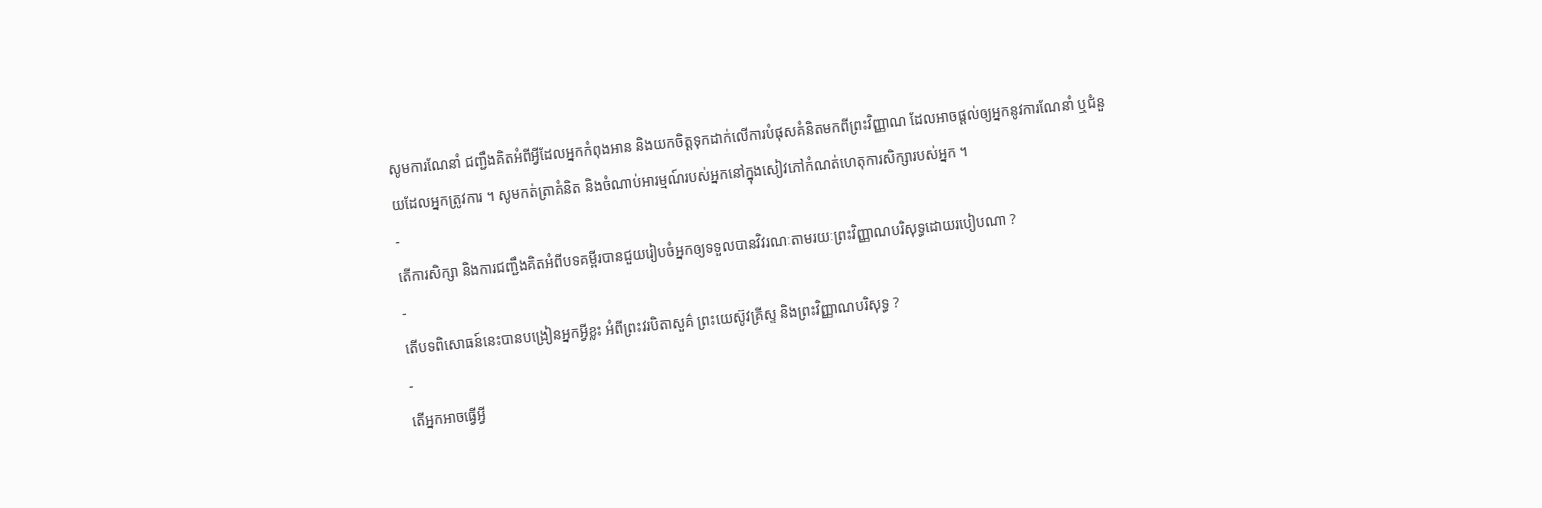សូមការណែនាំ ជញ្ជឹងគិតអំពីអ្វីដែលអ្នកកំពុងអាន និងយកចិត្តទុកដាក់លើការបំផុសគំនិតមកពីព្រះវិញ្ញាណ ដែលអាចផ្តល់ឲ្យអ្នកនូវការណែនាំ ឬជំនួយដែលអ្នកត្រូវការ ។ សូមកត់ត្រាគំនិត និងចំណាប់អារម្មណ៍របស់អ្នកនៅក្នុងសៀវភៅកំណត់ហេតុការសិក្សារបស់អ្នក ។
-
តើការសិក្សា និងការជញ្ជឹងគិតអំពីបទគម្ពីរបានជួយរៀបចំអ្នកឲ្យទទួលបានវិវរណៈតាមរយៈព្រះវិញ្ញាណបរិសុទ្ធដោយរបៀបណា ?
-
តើបទពិសោធន៍នេះបានបង្រៀនអ្នកអ្វីខ្លះ អំពីព្រះវរបិតាសួគ៌ ព្រះយេស៊ូវគ្រីស្ទ និងព្រះវិញ្ញាណបរិសុទ្ធ ?
-
តើអ្នកអាចធ្វើអ្វី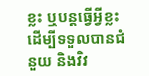ខ្លះ ឬបន្តធ្វើអ្វីខ្លះ ដើម្បីទទួលបានជំនួយ និងវិវ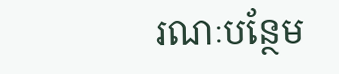រណៈបន្ថែម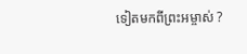ទៀតមកពីព្រះអម្ចាស់ ?